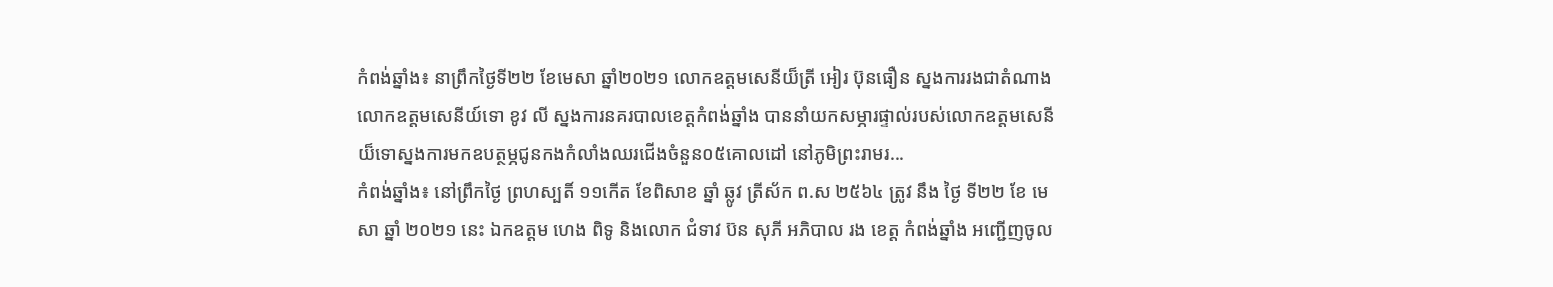កំពង់ឆ្នាំង៖ នាព្រឹកថ្ងៃទី២២ ខែមេសា ឆ្នាំ២០២១ លោកឧត្តមសេនីយ៏ត្រី អៀរ ប៊ុនធឿន ស្នងការរងជាតំណាងលោកឧត្តមសេនីយ៍ទោ ខូវ លី ស្នងការនគរបាលខេត្តកំពង់ឆ្នាំង បាននាំយកសម្ភារផ្ទាល់របស់លោកឧត្តមសេនីយ៏ទោស្នងការមកឧបត្ថម្ភជូនកងកំលាំងឈរជើងចំនួន០៥គោលដៅ នៅភូមិព្រះរាមរ...
កំពង់ឆ្នាំង៖ នៅព្រឹកថ្ងៃ ព្រហស្បតិ៍ ១១កេីត ខែពិសាខ ឆ្នាំ ឆ្លូវ ត្រីស័ក ព.ស ២៥៦៤ ត្រូវ នឹង ថ្ងៃ ទី២២ ខែ មេសា ឆ្នាំ ២០២១ នេះ ឯកឧត្ដម ហេង ពិទូ និងលោក ជំទាវ ប៊ន សុភី អភិបាល រង ខេត្ត កំពង់ឆ្នាំង អញ្ជើញចូល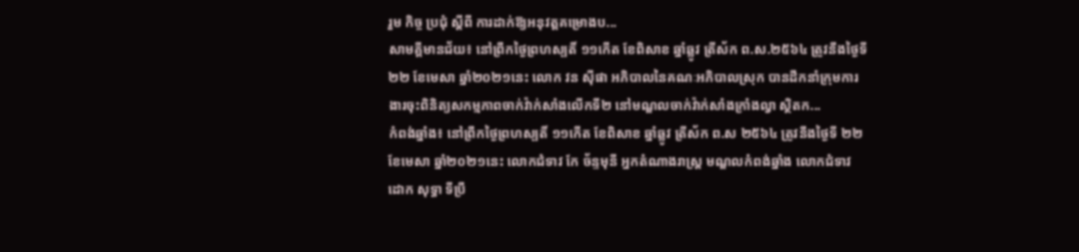រួម កិច្ច ប្រជុំ ស្ដីពី ការដាក់ឱ្យអនុវត្តគម្រោងប...
សាមគ្គីមានជ័យ៖ នៅព្រឹកថ្ងៃព្រហស្បតិ៍ ១១កើត ខែពិសាខ ឆ្នាំឆ្លូវ ត្រីស័ក ព.ស.២៥៦៤ ត្រូវនឹងថ្ងៃទី២២ ខែមេសា ឆ្នាំ២០២១នេះ លោក វន ស៊ីផា អភិបាលនៃគណៈអភិបាលស្រុក បានដឹកនាំក្រុមការងារចុះពិនិត្យសកម្មភាពចាក់វ៉ាក់សាំងលើកទី២ នៅមណ្ឌលចាក់វ៉ាក់សាំងក្រាំងល្វា ស្ថិតក...
កំពង់ឆ្នាំង៖ នៅព្រឹកថ្ងៃព្រហស្បតិ៍ ១១កើត ខែពិសាខ ឆ្នាំឆ្លូវ ត្រីស័ក ព.ស ២៥៦៤ ត្រូវនឹងថ្ងៃទី ២២ ខែមេសា ឆ្នាំ២០២១នេះ លោកជំទាវ កែ ច័ន្ទមុនី អ្នកតំណាងរាស្ត្រ មណ្ឌលកំពង់ឆ្នាំង លោកជំទាវ ដោក សុទ្ធា ទីប្រឹ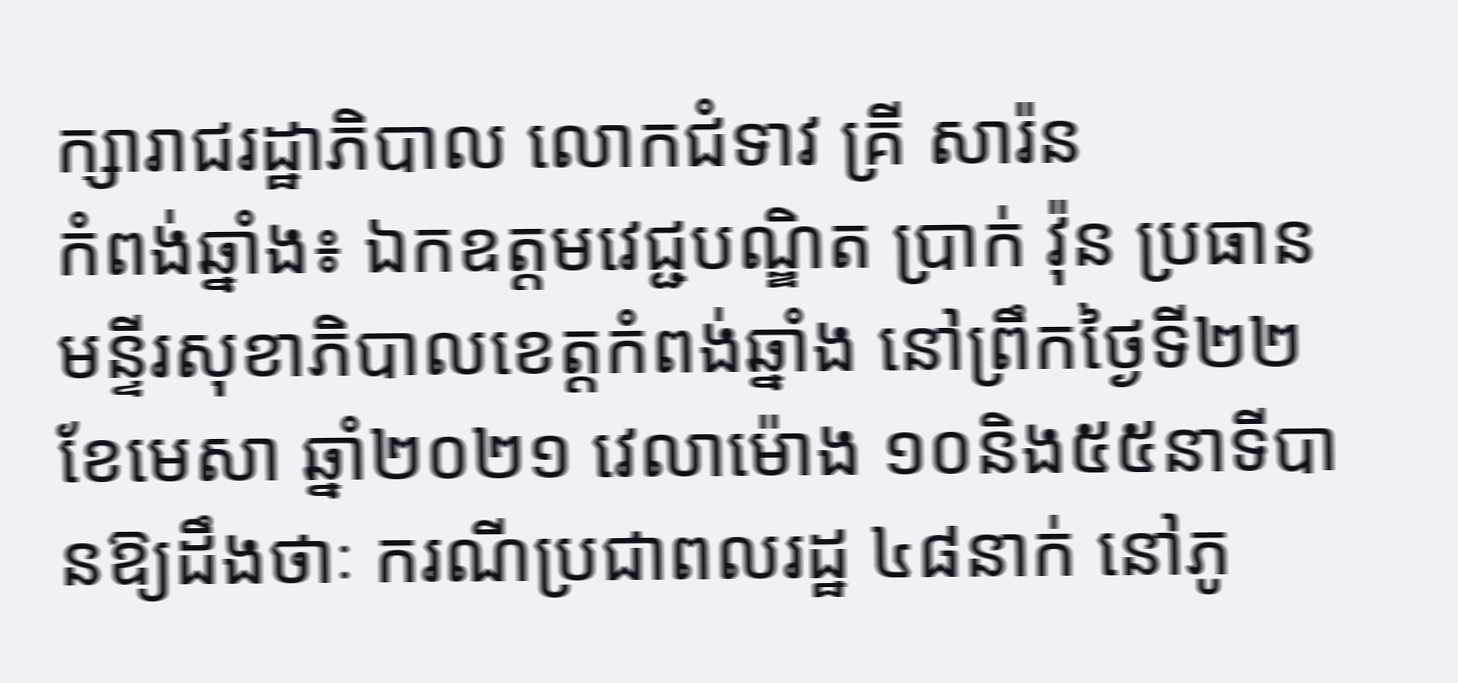ក្សារាជរដ្ឋាភិបាល លោកជំទាវ គ្រី សារ៉ន
កំពង់ឆ្នាំង៖ ឯកឧត្តមវេជ្ជបណ្ឌិត ប្រាក់ វ៉ុន ប្រធានមន្ទីរសុខាភិបាលខេត្តកំពង់ឆ្នាំង នៅព្រឹកថ្ងៃទី២២ ខែមេសា ឆ្នាំ២០២១ វេលាម៉ោង ១០និង៥៥នាទីបានឱ្យដឹងថាៈ ករណីប្រជាពលរដ្ឋ ៤៨នាក់ នៅភូ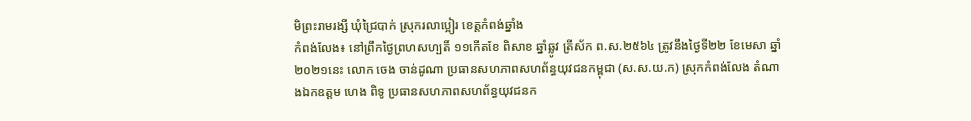មិព្រះរាមរង្សី ឃុំជ្រៃបាក់ ស្រុករលាប្អៀរ ខេត្តកំពង់ឆ្នាំង
កំពង់លែង៖ នៅព្រឹកថ្ងៃព្រហសហ្បតិ៍ ១១កើតខែ ពិសាខ ឆ្នាំឆ្លូវ ត្រីស័ក ព.ស.២៥៦៤ ត្រូវនឹងថ្ងៃទី២២ ខែមេសា ឆ្នាំ២០២១នេះ លោក ចេង ចាន់ដូណា ប្រធានសហភាពសហព័ន្ធយុវជនកម្ពុជា (ស.ស.យ.ក) ស្រុកកំពង់លែង តំណាងឯកឧត្តម ហេង ពិទូ ប្រធានសហភាពសហព័ន្ធយុវជនក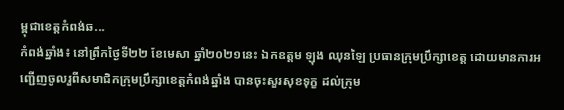ម្ពុជាខេត្តកំពង់ឆ...
កំពង់ឆ្នាំង៖ នៅព្រឹកថ្ងៃទី២២ ខែមេសា ឆ្នាំ២០២១នេះ ឯកឧត្តម ឡុង ឈុនឡៃ ប្រធានក្រុមប្រឹក្សាខេត្ត ដោយមានការអញ្ជើញចូលរួពីសមាជិកក្រុមប្រឹក្សាខេត្តកំពង់ឆ្នាំង បានចុះសួរសុខទុក្ខ ដល់ក្រុម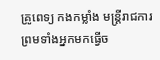គ្រូពេទ្យ កងកម្លាំង មន្រ្តីរាជការ ព្រមទាំងអ្នកមកធ្វើច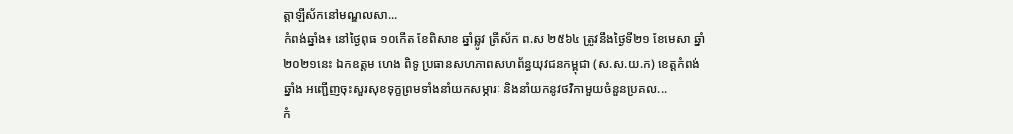ត្តាឡីស័កនៅមណ្ឌលសា...
កំពង់ឆ្នាំង៖ នៅថ្ងៃពុធ ១០កើត ខែពិសាខ ឆ្នាំឆ្លូវ ត្រីស័ក ព.ស ២៥៦៤ ត្រូវនឹងថ្ងៃទី២១ ខែមេសា ឆ្នាំ២០២១នេះ ឯកឧត្តម ហេង ពិទូ ប្រធានសហភាពសហព័ន្ធយុវជនកម្ពុជា (ស.ស.យ.ក) ខេត្តកំពង់ឆ្នាំង អញ្ជើញចុះសួរសុខទុក្ខព្រមទាំងនាំយកសម្ភារៈ និងនាំយកនូវថវិកាមួយចំនួនប្រគល...
កំ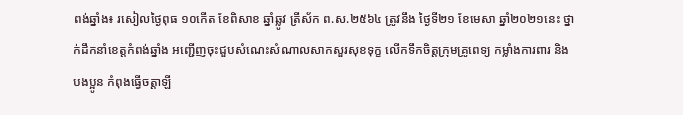ពង់ឆ្នាំង៖ រសៀលថ្ងៃពុធ ១០កើត ខែពិសាខ ឆ្នាំឆ្លូវ ត្រីស័ក ព.ស.២៥៦៤ ត្រូវនឹង ថ្ងៃទី២១ ខែមេសា ឆ្នាំ២០២១នេះ ថ្នាក់ដឹកនាំខេត្តកំពង់ឆ្នាំង អញ្ជើញចុះជួបសំណេះសំណាលសាកសួរសុខទុក្ខ លើកទឹកចិត្តក្រុមគ្រូពេទ្យ កម្លាំងការពារ និង បងប្អូន កំពុងធ្វើចត្តាឡី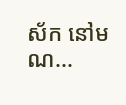ស័ក នៅមណ...